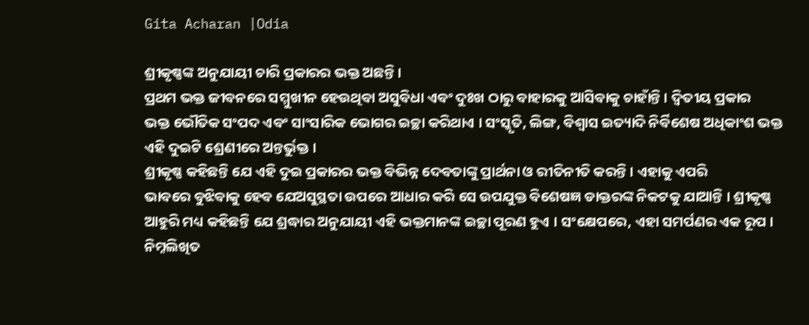Gita Acharan |Odia

ଶ୍ରୀକୃଷ୍ଣଙ୍କ ଅନୁଯାୟୀ ଚାରି ପ୍ରକାରର ଭକ୍ତ ଅଛନ୍ତି ।
ପ୍ରଥମ ଭକ୍ତ ଜୀବନରେ ସମ୍ମୁଖୀନ ହେଉଥିବା ଅସୁବିଧା ଏବଂ ଦୁଃଖ ଠାରୁ ବାହାରକୁ ଆସିବାକୁ ଚାହାଁନ୍ତି । ଦ୍ୱିତୀୟ ପ୍ରକାର
ଭକ୍ତ ଭୌତିକ ସଂପଦ ଏବଂ ସାଂସାରିକ ଭୋଗର ଇଚ୍ଛା କରିଥାଏ । ସଂସ୍କୃତି, ଲିଙ୍ଗ, ବିଶ୍ୱାସ ଇତ୍ୟାଦି ନିର୍ବିଶେଷ ଅଧିକାଂଶ ଭକ୍ତ
ଏହି ଦୁଇଟି ଶ୍ରେଣୀରେ ଅନ୍ତର୍ଭୁକ୍ତ ।
ଶ୍ରୀକୃଷ୍ଣ କହିଛନ୍ତି ଯେ ଏହି ଦୁଇ ପ୍ରକାରର ଭକ୍ତ ବିଭିନ୍ନ ଦେବତାଙ୍କୁ ପ୍ରାର୍ଥନା ଓ ରୀତିନୀତି କରନ୍ତି । ଏହାକୁ ଏପରି
ଭାବରେ ବୁଝିବାକୁ ହେବ ଯେଅସୁସ୍ଥତା ଉପରେ ଆଧାର କରି ସେ ଉପଯୁକ୍ତ ବିଶେଷଜ୍ଞ ଡାକ୍ତରଙ୍କ ନିକଟକୁ ଯାଆନ୍ତି । ଶ୍ରୀକୃଷ୍ଣ
ଆହୁରି ମଧ୍ୟ କହିଛନ୍ତି ଯେ ଶ୍ରଦ୍ଧାର ଅନୁଯାୟୀ ଏହି ଭକ୍ତମାନଙ୍କ ଇଚ୍ଛା ପୂରଣ ହୁଏ । ସଂକ୍ଷେପରେ, ଏହା ସମର୍ପଣର ଏକ ରୂପ ।
ନିମ୍ନଲିଖିତ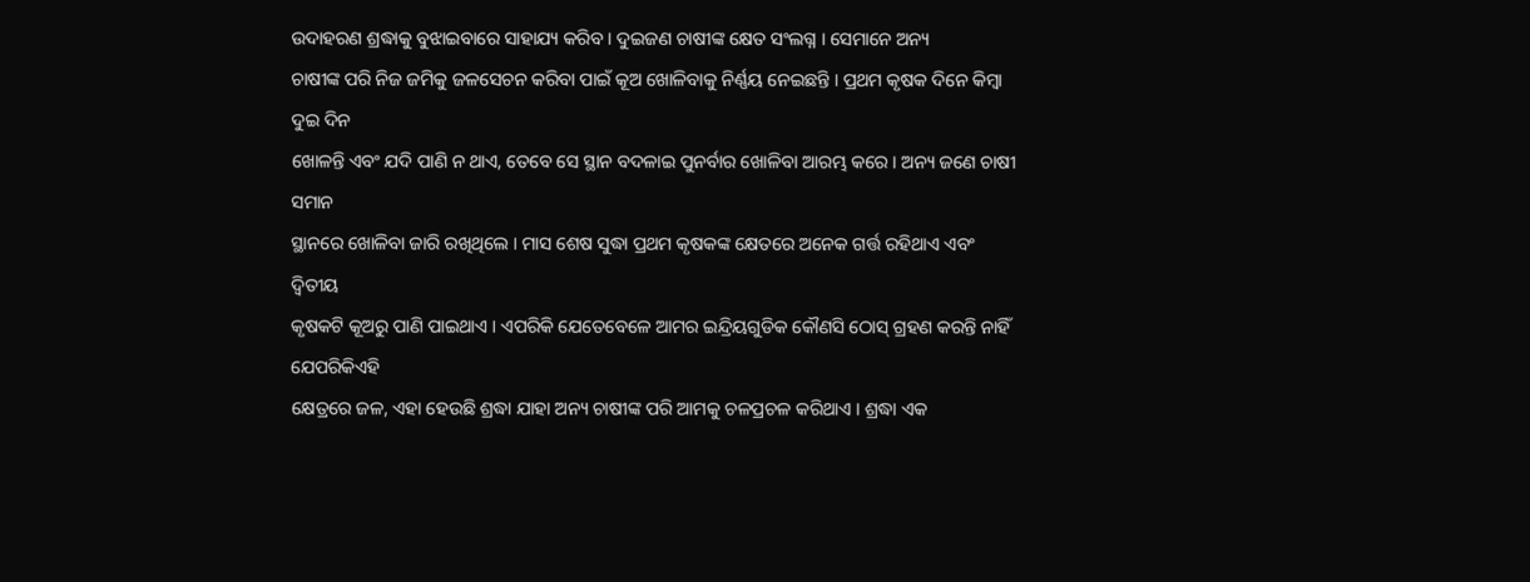ଉଦାହରଣ ଶ୍ରଦ୍ଧାକୁ ବୁଝାଇବାରେ ସାହାଯ୍ୟ କରିବ । ଦୁଇଜଣ ଚାଷୀଙ୍କ କ୍ଷେତ ସଂଲଗ୍ନ । ସେମାନେ ଅନ୍ୟ
ଚାଷୀଙ୍କ ପରି ନିଜ ଜମିକୁ ଜଳସେଚନ କରିବା ପାଇଁ କୂଅ ଖୋଳିବାକୁ ନିର୍ଣ୍ଣୟ ନେଇଛନ୍ତି । ପ୍ରଥମ କୃଷକ ଦିନେ କିମ୍ବା ଦୁଇ ଦିନ
ଖୋଳନ୍ତି ଏବଂ ଯଦି ପାଣି ନ ଥାଏ, ତେବେ ସେ ସ୍ଥାନ ବଦଳାଇ ପୁନର୍ବାର ଖୋଳିବା ଆରମ୍ଭ କରେ । ଅନ୍ୟ ଜଣେ ଚାଷୀ ସମାନ
ସ୍ଥାନରେ ଖୋଳିବା ଜାରି ରଖିଥିଲେ । ମାସ ଶେଷ ସୁଦ୍ଧା ପ୍ରଥମ କୃଷକଙ୍କ କ୍ଷେତରେ ଅନେକ ଗର୍ତ୍ତ ରହିଥାଏ ଏବଂ ଦ୍ୱିତୀୟ
କୃଷକଟି କୂଅରୁ ପାଣି ପାଇଥାଏ । ଏପରିକି ଯେତେବେଳେ ଆମର ଇନ୍ଦ୍ରିୟଗୁଡିକ କୌଣସି ଠୋସ୍‌ ଗ୍ରହଣ କରନ୍ତି ନାହିଁ ଯେପରିକିଏହି
କ୍ଷେତ୍ରରେ ଜଳ, ଏହା ହେଉଛି ଶ୍ରଦ୍ଧା ଯାହା ଅନ୍ୟ ଚାଷୀଙ୍କ ପରି ଆମକୁ ଚଳପ୍ରଚଳ କରିଥାଏ । ଶ୍ରଦ୍ଧା ଏକ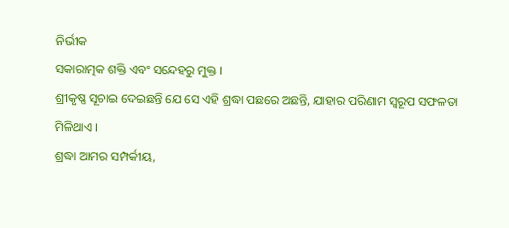ନିର୍ଭୀକ
ସକାରାତ୍ମକ ଶକ୍ତି ଏବଂ ସନ୍ଦେହରୁ ମୁକ୍ତ ।
ଶ୍ରୀକୃଷ୍ଣ ସୂଚାଇ ଦେଇଛନ୍ତି ଯେ ସେ ଏହି ଶ୍ରଦ୍ଧା ପଛରେ ଅଛନ୍ତି, ଯାହାର ପରିଣାମ ସ୍ୱରୂପ ସଫଳତା ମିଳିଥାଏ ।
ଶ୍ରଦ୍ଧା ଆମର ସମ୍ପର୍କୀୟ,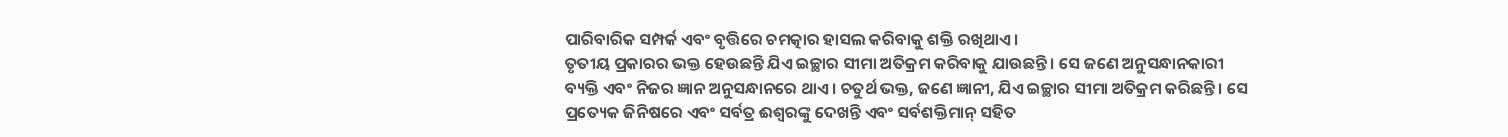ପାରିବାରିକ ସମ୍ପର୍କ ଏବଂ ବୃତ୍ତିରେ ଚମତ୍କାର ହାସଲ କରିବାକୁ ଶକ୍ତି ରଖିଥାଏ ।
ତୃତୀୟ ପ୍ରକାରର ଭକ୍ତ ହେଉଛନ୍ତି ଯିଏ ଇଚ୍ଛାର ସୀମା ଅତିକ୍ରମ କରିବାକୁ ଯାଉଛନ୍ତି । ସେ ଜଣେ ଅନୁସନ୍ଧାନକାରୀ
ବ୍ୟକ୍ତି ଏବଂ ନିଜର ଜ୍ଞାନ ଅନୁସନ୍ଧାନରେ ଥାଏ । ଚତୁର୍ଥ ଭକ୍ତ, ଜଣେ ଜ୍ଞାନୀ, ଯିଏ ଇଚ୍ଛାର ସୀମା ଅତିକ୍ରମ କରିଛନ୍ତି । ସେ
ପ୍ରତ୍ୟେକ ଜିନିଷରେ ଏବଂ ସର୍ବତ୍ର ଈଶ୍ୱରଙ୍କୁ ଦେଖନ୍ତି ଏବଂ ସର୍ବଶକ୍ତିମାନ୍‌ ସହିତ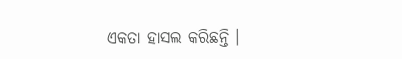ଏକତା ହାସଲ କରିଛନ୍ତି ।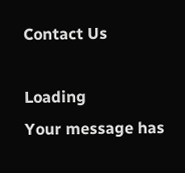Contact Us

Loading
Your message has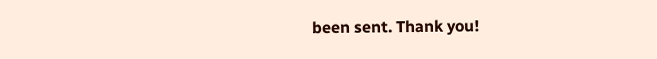been sent. Thank you!